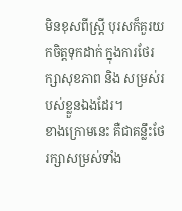មិនខុសពីស្ត្រី បុរសក៏គួរយកចិត្តទុកដាក់ ក្នុងការថែរក្សាសុខភាព និង សម្រស់របស់ខ្លួនឯងដែរ។
ខាងក្រោមនេះ គឺជាគន្លឹះថែរក្សាសម្រស់ទាំង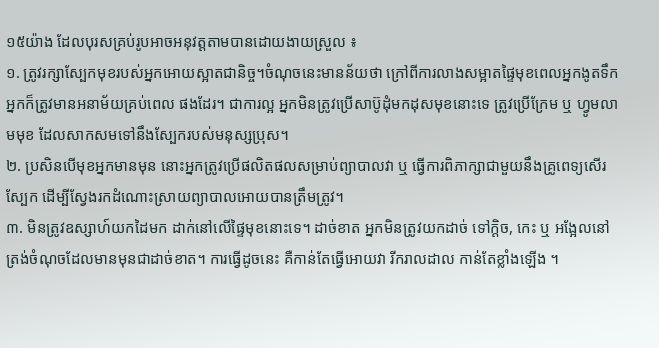១៥យ៉ាង ដែលបុរសគ្រប់រូបអាចអនុវត្តតាមបានដោយងាយស្រួល ៖
១. ត្រូវរក្សាស្បែកមុខរបស់អ្នកអោយស្អាតជានិច្ច។ចំណុចនេះមានន័យថា ក្រៅពីការលាងសម្អាតផ្ទៃមុខពេលអ្នកងូតទឹក អ្នកក៏ត្រូវមានអនាម័យគ្រប់ពេល ផងដែរ។ ជាការល្អ អ្នកមិនត្រូវប្រើសាប៊ូដុំមកដុសមុខនោះទេ ត្រូវប្រើក្រែម ឬ ហ្វូមលាមមុខ ដែលសាកសមទៅនឹងស្បែករបស់មនុស្សប្រុស។
២. ប្រសិនបើមុខអ្នកមានមុន នោះអ្នកត្រូវប្រើផលិតផលសម្រាប់ព្យាបាលវា ឬ ធ្វើការពិភាក្សាជាមួយនឹងគ្រូពេទ្យសើរស្បែក ដើម្បីស្វែងរកដំណោះស្រាយព្យាបាលអោយបានត្រឹមត្រូវ។
៣. មិនត្រូវឧស្សាហ៍យកដៃមក ដាក់នៅលើផ្ទៃមុខនោះទេ។ ដាច់ខាត អ្នកមិនត្រូវយកដាច់ ទៅក្តិច, កេះ ឬ អង្អែលនៅត្រង់ចំណុចដែលមានមុនជាដាច់ខាត។ ការធ្វើដូចនេះ គឺកាន់តែធ្វើអោយវា រីករាលដាល កាន់តែខ្លាំងឡើង ។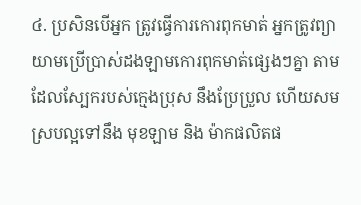៤. ប្រសិនបើអ្នក ត្រូវធ្វើការកោរពុកមាត់ អ្នកត្រូវព្យាយាមប្រើប្រាស់ដងឡាមកោរពុកមាត់ផ្សេងៗគ្នា តាមដែលស្បែករបស់ក្មេងប្រុស នឹងប្រែប្រួល ហើយសមស្របល្អទៅនឹង មុខឡាម និង ម៉ាកផលិតផ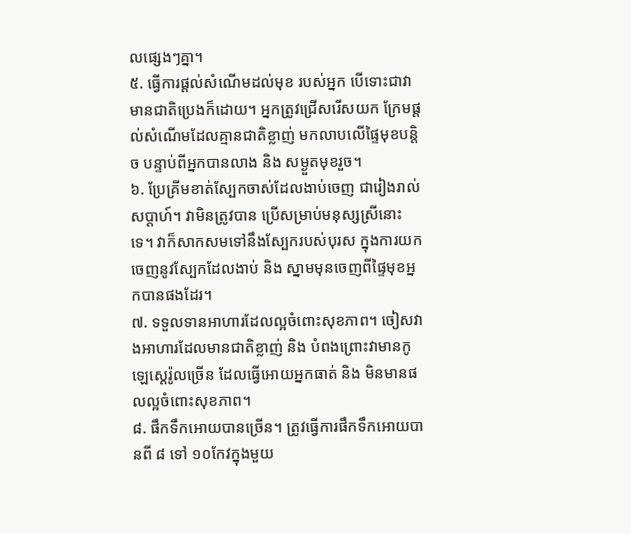លផ្សេងៗគ្នា។
៥. ធ្វើការផ្តល់សំណើមដល់មុខ របស់អ្នក បើទោះជាវាមានជាតិប្រេងក៏ដោយ។ អ្នកត្រូវជ្រើសរើសយក ក្រែមផ្តល់សំណើមដែលគ្មានជាតិខ្លាញ់ មកលាបលើផ្ទៃមុខបន្តិច បន្ទាប់ពីអ្នកបានលាង និង សម្ងួតមុខរួច។
៦. ប្រែគ្រីមខាត់ស្បែកចាស់ដែលងាប់ចេញ ជារៀងរាល់សប្តាហ៍។ វាមិនត្រូវបាន ប្រើសម្រាប់មនុស្សស្រីនោះទេ។ វាក៏សាកសមទៅនឹងស្បែករបស់បុរស ក្នុងការយកចេញនូវស្បែកដែលងាប់ និង ស្នាមមុនចេញពីផ្ទៃមុខអ្នកបានផងដែរ។
៧. ទទួលទានអាហារដែលល្អចំពោះសុខភាព។ ចៀសវាងអាហារដែលមានជាតិខ្លាញ់ និង បំពងព្រោះវាមានកូឡេស្តេរ៉ូលច្រើន ដែលធ្វើអោយអ្នកធាត់ និង មិនមានផលល្អចំពោះសុខភាព។
៨. ផឹកទឹកអោយបានច្រើន។ ត្រូវធ្វើការផឹកទឹកអោយបានពី ៨ ទៅ ១០កែវក្នុងមួយ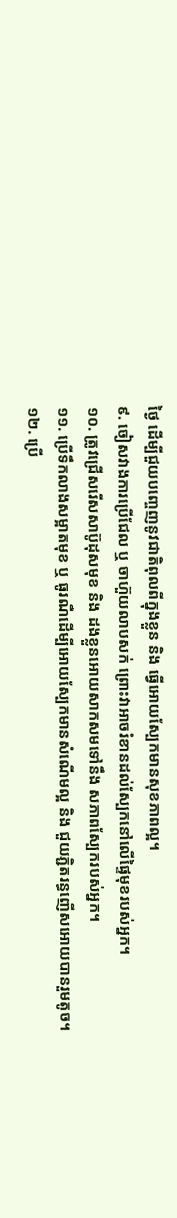ថ្ងៃ ដើម្បីជួយបញ្ចេញនូវជាតិពុលពីក្នុងខ្លួន និង ធ្វើអោយស្បែកមានសុខភាពល្អ។
៩. ចៀសវាងការប្រើជែល ឬ ចាហ៊ួយលាបសក់ ព្រោះវាអាចរំខានដល់ស្បែកនៅលើផ្ទៃមុខរបស់អ្នក។
១០. ត្រូវជ្រើសរើសសាប៊ូដុសមុខ និង ដងខ្លួនអោយសាកសមទៅនឹង សភាពស្បែករបស់អ្នក។
១១. ប្រើទឹកលាងសម្អាតមុខ ឬ ធូរណឺដើម្បីអោយស្បែកមានសំណើមល្អ និង ជួយភ្ជិតរន្ធញើសអោយបានរួមតូច។
១២. ប្រើ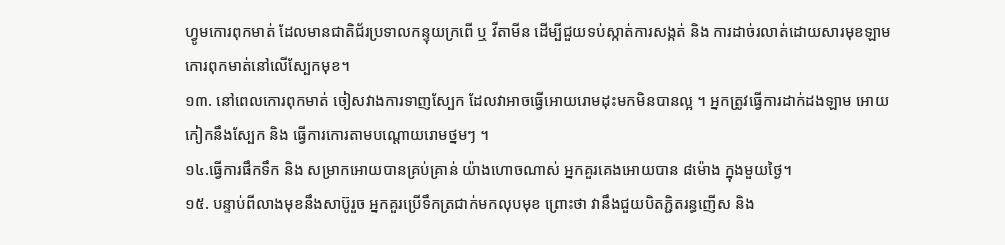ហ្វូមកោរពុកមាត់ ដែលមានជាតិជ័រប្រទាលកន្ទុយក្រពើ ឬ វីតាមីន ដើម្បីជួយទប់ស្កាត់ការសង្កត់ និង ការដាច់រលាត់ដោយសារមុខឡាមកោរពុកមាត់នៅលើស្បែកមុខ។
១៣. នៅពេលកោរពុកមាត់ ចៀសវាងការទាញស្បែក ដែលវាអាចធ្វើអោយរោមដុះមកមិនបានល្អ ។ អ្នកត្រូវធ្វើការដាក់ដងឡាម អោយកៀកនឹងស្បែក និង ធ្វើការកោរតាមបណ្តោយរោមថ្នមៗ ។
១៤.ធ្វើការផឹកទឹក និង សម្រាកអោយបានគ្រប់គ្រាន់ យ៉ាងហោចណាស់ អ្នកគួរគេងអោយបាន ៨ម៉ោង ក្នុងមួយថ្ងៃ។
១៥. បន្ទាប់ពីលាងមុខនឹងសាប៊ូរួច អ្នកគួរប្រើទឹកត្រជាក់មកលុបមុខ ព្រោះថា វានឹងជួយបិតភ្ជិតរន្ធញើស និង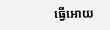ធ្វើអោយ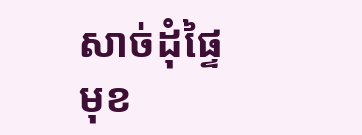សាច់ដុំផ្ទៃមុខ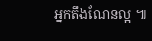អ្នកតឹងណែនល្អ ៕